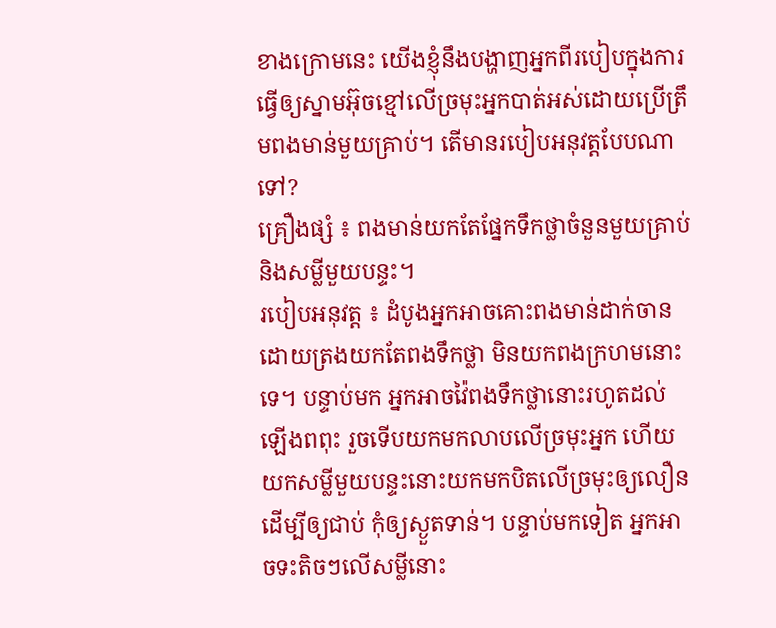ខាងក្រោមនេះ យើងខ្ញុំនឹងបង្ហាញអ្នកពីរបៀបក្នុងការធ្វើឲ្យស្នាមអ៊ុចខ្មៅលើច្រមុះអ្នកបាត់អស់ដោយប្រើត្រឹមពងមាន់មួយគ្រាប់។ តើមានរបៀបអនុវត្តបែបណាទៅ?
គ្រឿងផ្សំ ៖ ពងមាន់យកតែផ្នែកទឹកថ្លាចំនួនមួយគ្រាប់ និងសម្លីមួយបន្ទះ។
របៀបអនុវត្ត ៖ ដំបូងអ្នកអាចគោះពងមាន់ដាក់ចាន ដោយត្រងយកតែពងទឹកថ្លា មិនយកពងក្រហមនោះទេ។ បន្ទាប់មក អ្នកអាចវ៉ៃពងទឹកថ្លានោះរហូតដល់ឡើងពពុះ រួចទើបយកមកលាបលើច្រមុះអ្នក ហើយយកសម្លីមួយបន្ទះនោះយកមកបិតលើច្រមុះឲ្យលឿន ដើម្បីឲ្យជាប់ កុំឲ្យស្ងួតទាន់។ បន្ទាប់មកទៀត អ្នកអាចទះតិចៗលើសម្លីនោះ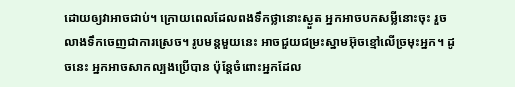ដោយឲ្យវាអាចជាប់។ ក្រោយពេលដែលពងទឹកថ្លានោះស្ងួត អ្នកអាចបកសម្លីនោះចុះ រួចលាងទឹកចេញជាការស្រេច។ រូបមន្តមួយនេះ អាចជួយជម្រះស្នាមអ៊ុចខ្មៅលើច្រមុះអ្នក។ ដូចនេះ អ្នកអាចសាកល្បងប្រើបាន ប៉ុន្តែចំពោះអ្នកដែល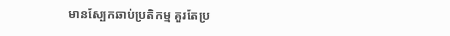មានស្បែកឆាប់ប្រតិកម្ម គួរតែប្រ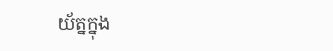យ័ត្នក្នុង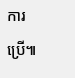ការប្រើ៕